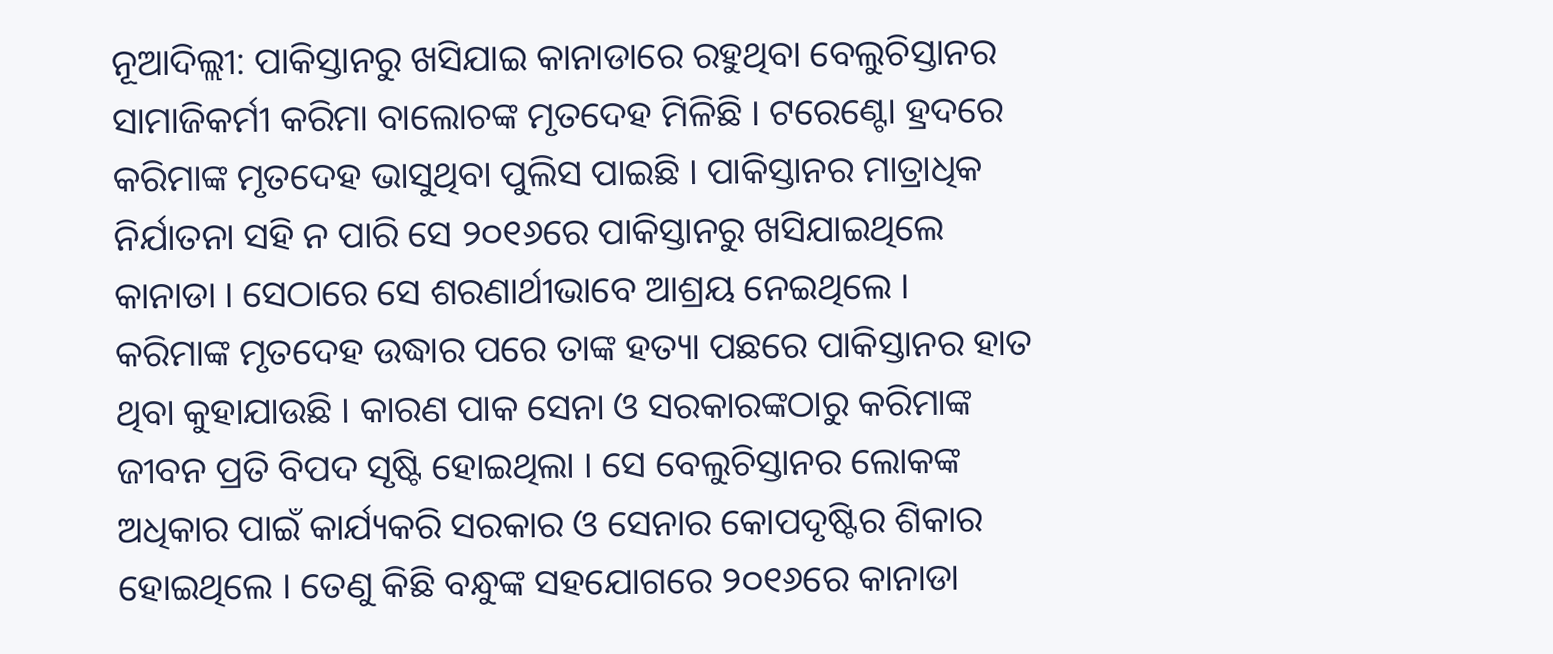ନୂଆଦିଲ୍ଲୀ: ପାକିସ୍ତାନରୁ ଖସିଯାଇ କାନାଡାରେ ରହୁଥିବା ବେଲୁଚିସ୍ତାନର ସାମାଜିକର୍ମୀ କରିମା ବାଲୋଚଙ୍କ ମୃତଦେହ ମିଳିଛି । ଟରେଣ୍ଟୋ ହ୍ରଦରେ କରିମାଙ୍କ ମୃତଦେହ ଭାସୁଥିବା ପୁଲିସ ପାଇଛି । ପାକିସ୍ତାନର ମାତ୍ରାଧିକ ନିର୍ଯାତନା ସହି ନ ପାରି ସେ ୨୦୧୬ରେ ପାକିସ୍ତାନରୁ ଖସିଯାଇଥିଲେ କାନାଡା । ସେଠାରେ ସେ ଶରଣାର୍ଥୀଭାବେ ଆଶ୍ରୟ ନେଇଥିଲେ ।
କରିମାଙ୍କ ମୃତଦେହ ଉଦ୍ଧାର ପରେ ତାଙ୍କ ହତ୍ୟା ପଛରେ ପାକିସ୍ତାନର ହାତ ଥିବା କୁହାଯାଉଛି । କାରଣ ପାକ ସେନା ଓ ସରକାରଙ୍କଠାରୁ କରିମାଙ୍କ ଜୀବନ ପ୍ରତି ବିପଦ ସୃଷ୍ଟି ହୋଇଥିଲା । ସେ ବେଲୁଚିସ୍ତାନର ଲୋକଙ୍କ ଅଧିକାର ପାଇଁ କାର୍ଯ୍ୟକରି ସରକାର ଓ ସେନାର କୋପଦୃଷ୍ଟିର ଶିକାର ହୋଇଥିଲେ । ତେଣୁ କିଛି ବନ୍ଧୁଙ୍କ ସହଯୋଗରେ ୨୦୧୬ରେ କାନାଡା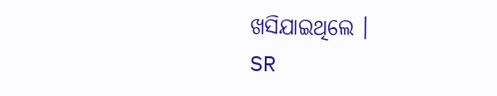ଖସିଯାଇଥିଲେ ।
SR